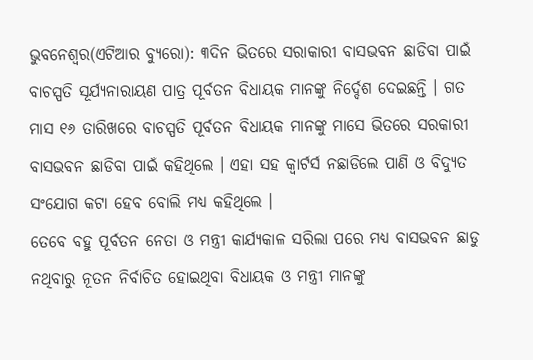ଭୁବନେଶ୍ୱର(ଏଟିଆର ବ୍ୟୁରୋ): ୩ଦିନ ଭିତରେ ସରାକାରୀ ବାସଭବନ ଛାଡିବା ପାଇଁ ବାଚସ୍ପତି ସୂର୍ଯ୍ୟନାରାୟଣ ପାତ୍ର ପୂର୍ବତନ ବିଧାୟକ ମାନଙ୍କୁ ନିର୍ଦ୍ଦେଶ ଦେଇଛନ୍ତି । ଗତ ମାସ ୧୬ ତାରିଖରେ ବାଚସ୍ପତି ପୂର୍ବତନ ବିଧାୟକ ମାନଙ୍କୁ ମାସେ ଭିତରେ ସରକାରୀ ବାସଭବନ ଛାଡିବା ପାଇଁ କହିଥିଲେ । ଏହା ସହ କ୍ୱାର୍ଟର୍ସ ନଛାଡିଲେ ପାଣି ଓ ବିଦ୍ୟୁତ ସଂଯୋଗ କଟା ହେବ ବୋଲି ମଧ୍ୟ କହିଥିଲେ ।
ତେବେ ବହୁ ପୂର୍ବତନ ନେତା ଓ ମନ୍ତ୍ରୀ କାର୍ଯ୍ୟକାଳ ସରିଲା ପରେ ମଧ୍ୟ ବାସଭବନ ଛାଡୁ ନଥିବାରୁ ନୂତନ ନିର୍ବାଚିତ ହୋଇଥିବା ବିଧାୟକ ଓ ମନ୍ତ୍ରୀ ମାନଙ୍କୁ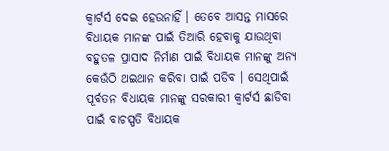କ୍ୱାର୍ଟର୍ସ ଦେଇ ହେଉନାହିଁ । ତେବେ ଆସନ୍ତ ମାସରେ ବିଧାୟକ ମାନଙ୍କ ପାଇଁ ତିଆରି ହେବାକୁ ଯାଉଥିବା ବହୁତଳ ପ୍ରାସାଦ ନିର୍ମାଣ ପାଇଁ ବିଧାୟକ ମାନଙ୍କୁ ଅନ୍ୟ କେଉଁଠି ଥଇଥାନ କରିବା ପାଇଁ ପଡିବ । ସେଥିପାଇଁ ପୂର୍ବତନ ବିଧାୟକ ମାନଙ୍କୁ ସରକାରୀ କ୍ୱାର୍ଟର୍ସ ଛାଡିବା ପାଇଁ ବାଚସ୍ପତି ବିଧାୟକ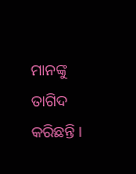ମାନଙ୍କୁ ତାଗିଦ କରିଛନ୍ତି ।